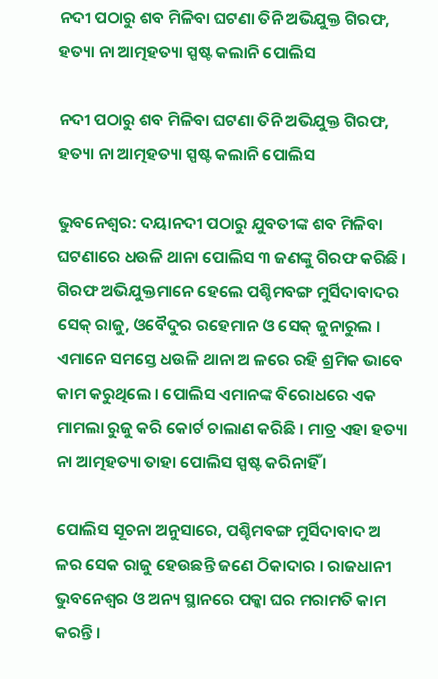ନଦୀ ପଠାରୁ ଶବ ମିଳିବା ଘଟଣା ତିନି ଅଭିଯୁକ୍ତ ଗିରଫ, ହତ୍ୟା ନା ଆତ୍ମହତ୍ୟା ସ୍ପଷ୍ଟ କଲାନି ପୋଲିସ

ନଦୀ ପଠାରୁ ଶବ ମିଳିବା ଘଟଣା ତିନି ଅଭିଯୁକ୍ତ ଗିରଫ, ହତ୍ୟା ନା ଆତ୍ମହତ୍ୟା ସ୍ପଷ୍ଟ କଲାନି ପୋଲିସ

ଭୁବନେଶ୍ୱର: ଦୟାନଦୀ ପଠାରୁ ଯୁବତୀଙ୍କ ଶବ ମିଳିବା ଘଟଣାରେ ଧଉଳି ଥାନା ପୋଲିସ ୩ ଜଣଙ୍କୁ ଗିରଫ କରିଛି । ଗିରଫ ଅଭିଯୁକ୍ତମାନେ ହେଲେ ପଶ୍ଚିମବଙ୍ଗ ମୁର୍ସିଦାବାଦର ସେକ୍‌ ରାଜୁ, ଓବୈଦୁର ରହେମାନ ଓ ସେକ୍‌ ଜୁନାରୁଲ । ଏମାନେ ସମସ୍ତେ ଧଉଳି ଥାନା ଅ ଳରେ ରହି ଶ୍ରମିକ ଭାବେ କାମ କରୁଥିଲେ । ପୋଲିସ ଏମାନଙ୍କ ବିରୋଧରେ ଏକ ମାମଲା ରୁଜୁ କରି କୋର୍ଟ ଚାଲାଣ କରିଛି । ମାତ୍ର ଏହା ହତ୍ୟା ନା ଆତ୍ମହତ୍ୟା ତାହା ପୋଲିସ ସ୍ପଷ୍ଟ କରିନାହିଁ ।

ପୋଲିସ ସୂଚନା ଅନୁସାରେ, ପଶ୍ଚିମବଙ୍ଗ ମୁର୍ସିଦାବାଦ ଅ ଳର ସେକ ରାଜୁ ହେଉଛନ୍ତି ଜଣେ ଠିକାଦାର । ରାଜଧାନୀ ଭୁବନେଶ୍ୱର ଓ ଅନ୍ୟ ସ୍ଥାନରେ ପକ୍କା ଘର ମରାମତି କାମ କରନ୍ତି ।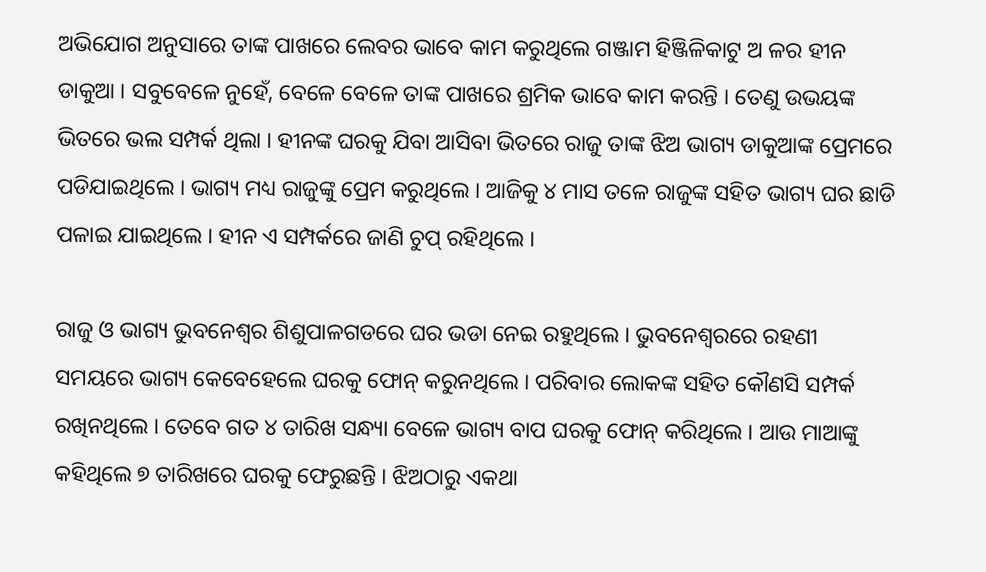ଅଭିଯୋଗ ଅନୁସାରେ ତାଙ୍କ ପାଖରେ ଲେବର ଭାବେ କାମ କରୁଥିଲେ ଗଞ୍ଜାମ ହିଞ୍ଜିଳିକାଟୁ ଅ ଳର ହୀନ ଡାକୁଆ । ସବୁବେଳେ ନୁହେଁ, ବେଳେ ବେଳେ ତାଙ୍କ ପାଖରେ ଶ୍ରମିକ ଭାବେ କାମ କରନ୍ତି । ତେଣୁ ଉଭୟଙ୍କ ଭିତରେ ଭଲ ସମ୍ପର୍କ ଥିଲା । ହୀନଙ୍କ ଘରକୁ ଯିବା ଆସିବା ଭିତରେ ରାଜୁ ତାଙ୍କ ଝିଅ ଭାଗ୍ୟ ଡାକୁଆଙ୍କ ପ୍ରେମରେ ପଡିଯାଇଥିଲେ । ଭାଗ୍ୟ ମଧ୍ୟ ରାଜୁଙ୍କୁ ପ୍ରେମ କରୁଥିଲେ । ଆଜିକୁ ୪ ମାସ ତଳେ ରାଜୁଙ୍କ ସହିତ ଭାଗ୍ୟ ଘର ଛାଡି ପଳାଇ ଯାଇଥିଲେ । ହୀନ ଏ ସମ୍ପର୍କରେ ଜାଣି ଚୁପ୍‌ ରହିଥିଲେ ।

ରାଜୁ ଓ ଭାଗ୍ୟ ଭୁବନେଶ୍ୱର ଶିଶୁପାଳଗଡରେ ଘର ଭଡା ନେଇ ରହୁଥିଲେ । ଭୁବନେଶ୍ୱରରେ ରହଣୀ ସମୟରେ ଭାଗ୍ୟ କେବେହେଲେ ଘରକୁ ଫୋନ୍‌ କରୁନଥିଲେ । ପରିବାର ଲୋକଙ୍କ ସହିତ କୌଣସି ସମ୍ପର୍କ ରଖିନଥିଲେ । ତେବେ ଗତ ୪ ତାରିଖ ସନ୍ଧ୍ୟା ବେଳେ ଭାଗ୍ୟ ବାପ ଘରକୁ ଫୋନ୍‌ କରିଥିଲେ । ଆଉ ମାଆଙ୍କୁ କହିଥିଲେ ୭ ତାରିଖରେ ଘରକୁ ଫେରୁଛନ୍ତି । ଝିଅଠାରୁ ଏକଥା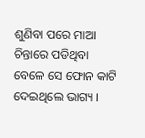ଶୁଣିବା ପରେ ମାଆ ଚିନ୍ତାରେ ପଡିଥିବା ବେଳେ ସେ ଫୋନ କାଟି ଦେଇଥିଲେ ଭାଗ୍ୟ ।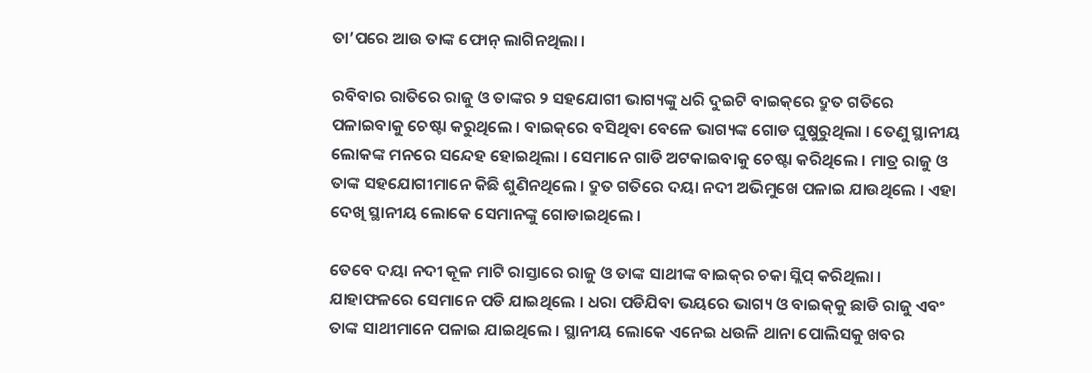ତା’ପରେ ଆଉ ତାଙ୍କ ଫୋନ୍‌ ଲାଗିନଥିଲା ।

ରବିବାର ରାତିରେ ରାଜୁ ଓ ତାଙ୍କର ୨ ସହଯୋଗୀ ଭାଗ୍ୟଙ୍କୁ ଧରି ଦୁଇଟି ବାଇକ୍‌ରେ ଦ୍ରୁତ ଗତିରେ ପଳାଇବାକୁ ଚେଷ୍ଟା କରୁଥିଲେ । ବାଇକ୍‌ରେ ବସିଥିବା ବେଳେ ଭାଗ୍ୟଙ୍କ ଗୋଡ ଘୁଷୁରୁଥିଲା । ତେଣୁ ସ୍ଥାନୀୟ ଲୋକଙ୍କ ମନରେ ସନ୍ଦେହ ହୋଇଥିଲା । ସେମାନେ ଗାଡି ଅଟକାଇବାକୁ ଚେଷ୍ଟା କରିଥିଲେ । ମାତ୍ର ରାଜୁ ଓ ତାଙ୍କ ସହଯୋଗୀମାନେ କିଛି ଶୁଣିନଥିଲେ । ଦ୍ରୁତ ଗତିରେ ଦୟା ନଦୀ ଅଭିମୁଖେ ପଳାଇ ଯାଉଥିଲେ । ଏହା ଦେଖି ସ୍ଥାନୀୟ ଲୋକେ ସେମାନଙ୍କୁ ଗୋଡାଇଥିଲେ ।

ତେବେ ଦୟା ନଦୀ କୂଳ ମାଟି ରାସ୍ତାରେ ରାଜୁ ଓ ତାଙ୍କ ସାଥୀଙ୍କ ବାଇକ୍‌ର ଚକା ସ୍ଲିପ୍‌ କରିଥିଲା । ଯାହାଫଳରେ ସେମାନେ ପଡି ଯାଇଥିଲେ । ଧରା ପଡିଯିବା ଭୟରେ ଭାଗ୍ୟ ଓ ବାଇକ୍‌କୁ ଛାଡି ରାଜୁ ଏବଂ ତାଙ୍କ ସାଥୀମାନେ ପଳାଇ ଯାଇଥିଲେ । ସ୍ଥାନୀୟ ଲୋକେ ଏନେଇ ଧଉଳି ଥାନା ପୋଲିସକୁ ଖବର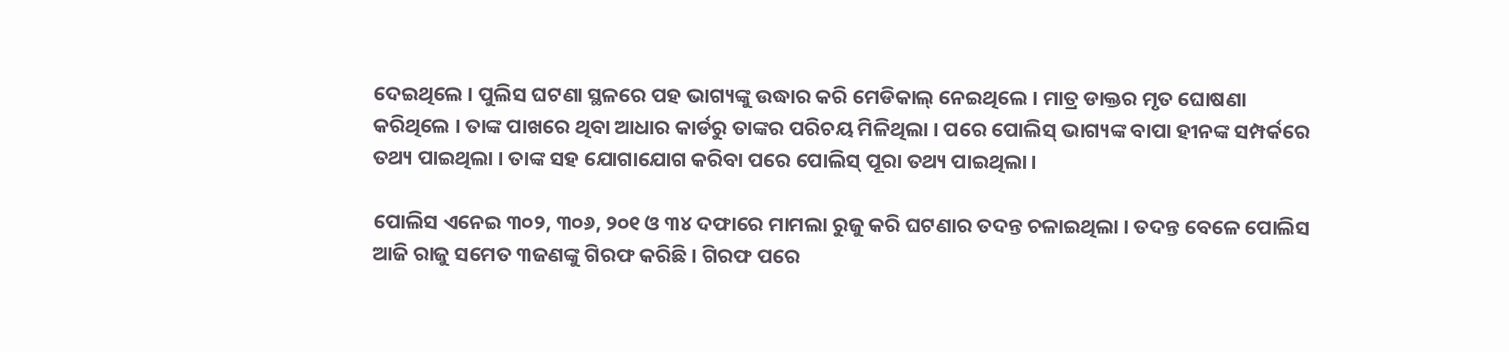ଦେଇଥିଲେ । ପୁଲିସ ଘଟଣା ସ୍ଥଳରେ ପହ ଭାଗ୍ୟଙ୍କୁ ଉଦ୍ଧାର କରି ମେଡିକାଲ୍‌ ନେଇଥିଲେ । ମାତ୍ର ଡାକ୍ତର ମୃତ ଘୋଷଣା କରିଥିଲେ । ତାଙ୍କ ପାଖରେ ଥିବା ଆଧାର କାର୍ଡରୁ ତାଙ୍କର ପରିଚୟ ମିଳିଥିଲା । ପରେ ପୋଲିସ୍‌ ଭାଗ୍ୟଙ୍କ ବାପା ହୀନଙ୍କ ସମ୍ପର୍କରେ ତଥ୍ୟ ପାଇଥିଲା । ତାଙ୍କ ସହ ଯୋଗାଯୋଗ କରିବା ପରେ ପୋଲିସ୍‌ ପୂରା ତଥ୍ୟ ପାଇଥିଲା ।

ପୋଲିସ ଏନେଇ ୩୦୨, ୩୦୬, ୨୦୧ ଓ ୩୪ ଦଫାରେ ମାମଲା ରୁଜୁ କରି ଘଟଣାର ତଦନ୍ତ ଚଳାଇଥିଲା । ତଦନ୍ତ ବେଳେ ପୋଲିସ ଆଜି ରାଜୁ ସମେତ ୩ଜଣଙ୍କୁ ଗିରଫ କରିଛି । ଗିରଫ ପରେ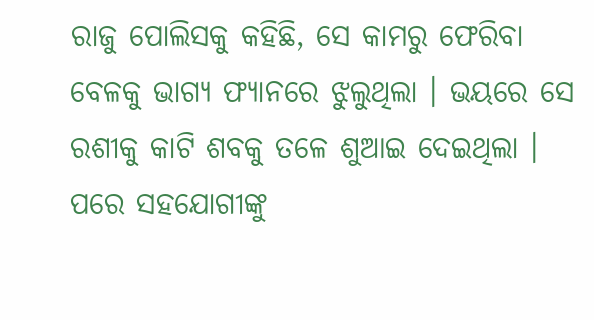ରାଜୁ ପୋଲିସକୁ କହିଛି, ସେ କାମରୁ ଫେରିବା ବେଳକୁ ଭାଗ୍ୟ ଫ୍ୟାନରେ ଝୁଲୁଥିଲା । ଭୟରେ ସେ ରଶୀକୁ କାଟି ଶବକୁ ତଳେ ଶୁଆଇ ଦେଇଥିଲା । ପରେ ସହଯୋଗୀଙ୍କୁ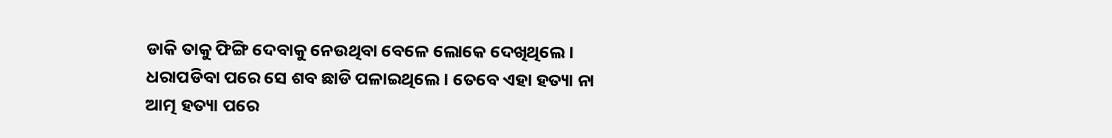ଡାକି ତାକୁ ଫିଙ୍ଗି ଦେବାକୁ ନେଉଥିବା ବେଳେ ଲୋକେ ଦେଖିଥିଲେ । ଧରାପଡିବା ପରେ ସେ ଶବ ଛାଡି ପଳାଇଥିଲେ । ତେବେ ଏହା ହତ୍ୟା ନା ଆତ୍ମ ହତ୍ୟା ପରେ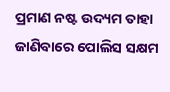ପ୍ରମାଣ ନଷ୍ଟ ଉଦ୍ୟମ ତାହା ଜାଣିବାରେ ପୋଲିସ ସକ୍ଷମ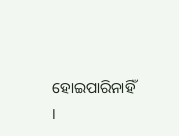ହୋଇପାରିନାହିଁ ।